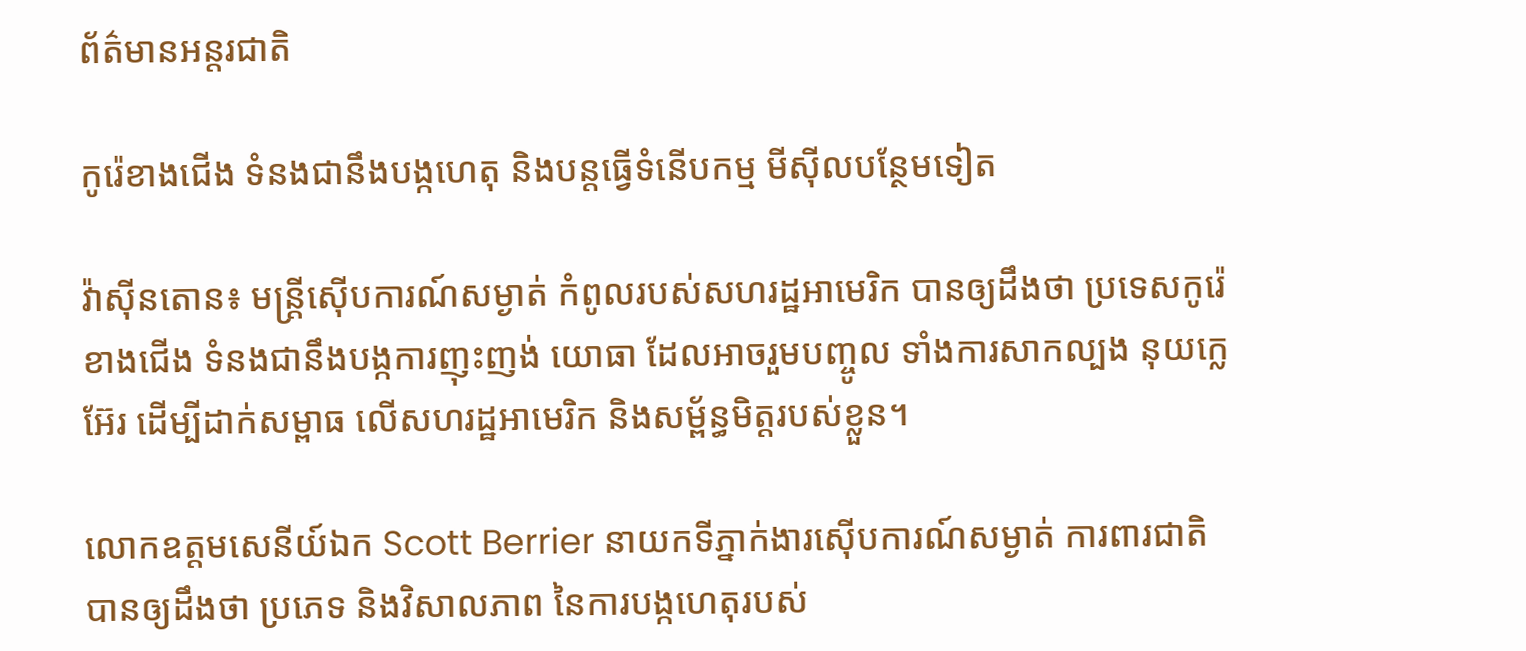ព័ត៌មានអន្តរជាតិ

កូរ៉េខាងជើង ទំនងជានឹងបង្កហេតុ និងបន្តធ្វើទំនើបកម្ម មីស៊ីលបន្ថែមទៀត

វ៉ាស៊ីនតោន៖ មន្រ្តីស៊ើបការណ៍សម្ងាត់ កំពូលរបស់សហរដ្ឋអាមេរិក បានឲ្យដឹងថា ប្រទេសកូរ៉េខាងជើង ទំនងជានឹងបង្កការញុះញង់ យោធា ដែលអាចរួមបញ្ចូល ទាំងការសាកល្បង នុយក្លេអ៊ែរ ដើម្បីដាក់សម្ពាធ លើសហរដ្ឋអាមេរិក និងសម្ព័ន្ធមិត្តរបស់ខ្លួន។

លោកឧត្តមសេនីយ៍ឯក Scott Berrier នាយកទីភ្នាក់ងារស៊ើបការណ៍សម្ងាត់ ការពារជាតិ បានឲ្យដឹងថា ប្រភេទ និងវិសាលភាព នៃការបង្កហេតុរបស់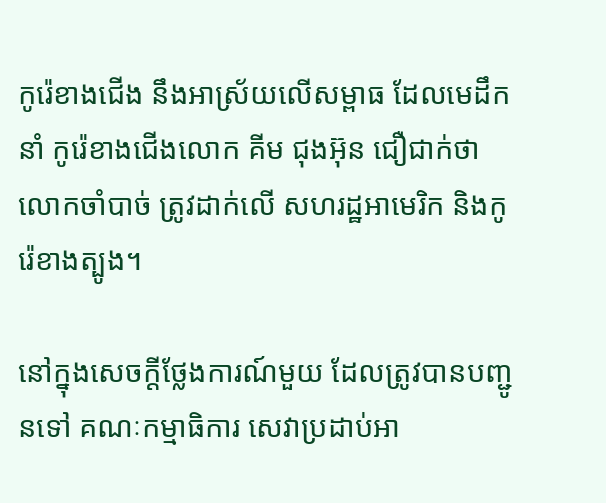កូរ៉េខាងជើង នឹងអាស្រ័យលើសម្ពាធ ដែលមេដឹកនាំ កូរ៉េខាងជើងលោក គីម ជុងអ៊ុន ជឿជាក់ថាលោកចាំបាច់ ត្រូវដាក់លើ សហរដ្ឋអាមេរិក និងកូរ៉េខាងត្បូង។

នៅក្នុងសេចក្តីថ្លែងការណ៍មួយ ដែលត្រូវបានបញ្ជូនទៅ គណៈកម្មាធិការ សេវាប្រដាប់អា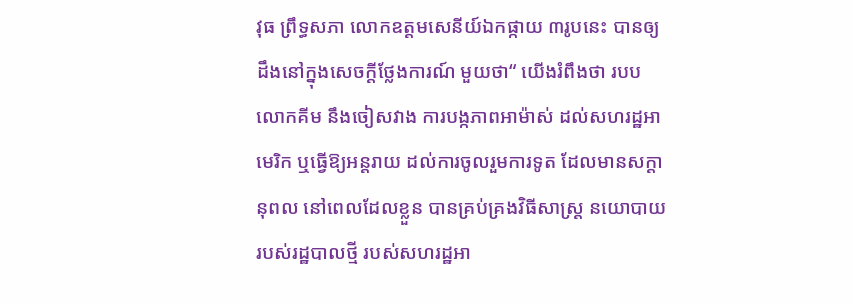វុធ ព្រឹទ្ធសភា លោកឧត្តមសេនីយ៍ឯកផ្កាយ ៣រូបនេះ បានឲ្យដឹងនៅក្នុងសេចក្តីថ្លែងការណ៍ មួយថា“ យើងរំពឹងថា របបលោកគីម នឹងចៀសវាង ការបង្កភាពអាម៉ាស់ ដល់សហរដ្ឋអាមេរិក ឬធ្វើឱ្យអន្តរាយ ដល់ការចូលរួមការទូត ដែលមានសក្តានុពល នៅពេលដែលខ្លួន បានគ្រប់គ្រងវិធីសាស្រ្ត នយោបាយ របស់រដ្ឋបាលថ្មី របស់សហរដ្ឋអា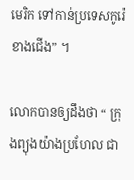មេរិក ទៅកាន់ប្រទេសកូរ៉េខាងជើង” ។

លោកបានឲ្យដឹងថា “ ក្រុងព្យុងយ៉ាងប្រហែល ជា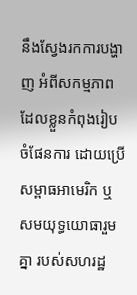នឹងស្វែងរកការបង្ហាញ អំពីសកម្មភាព ដែលខ្លួនកំពុងរៀបចំផែនការ ដោយប្រើសម្ពាធអាមេរិក ឬសមយុទ្ធយោធារួមគ្នា របស់សហរដ្ឋ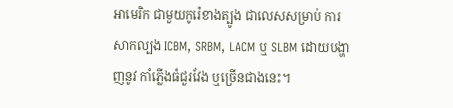អាមេរិក ជាមួយកូរ៉េខាងត្បូង ជាលេសសម្រាប់ ការសាកល្បង ICBM, SRBM, LACM ឬ SLBM ដោយបង្ហាញនូវ កាំភ្លើងធំជួរវែង ឬច្រើនជាងនេះ។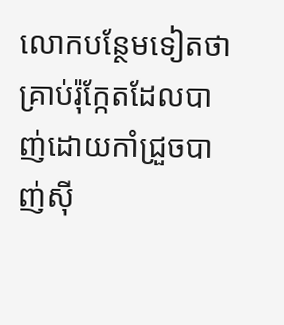លោកបន្ថែមទៀតថា គ្រាប់រ៉ុក្កែតដែលបាញ់ដោយកាំជ្រួចបាញ់ស៊ី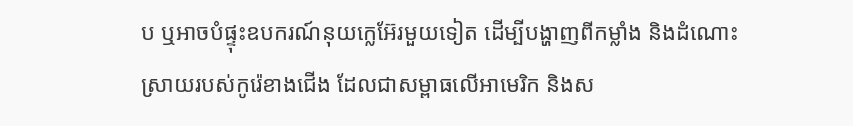ប ឬអាចបំផ្ទុះឧបករណ៍នុយក្លេអ៊ែរមួយទៀត ដើម្បីបង្ហាញពីកម្លាំង និងដំណោះស្រាយរបស់កូរ៉េខាងជើង ដែលជាសម្ពាធលើអាមេរិក និងស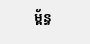ម្ព័ន្ធ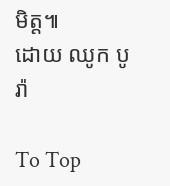មិត្ដ៕
ដោយ ឈូក បូរ៉ា

To Top